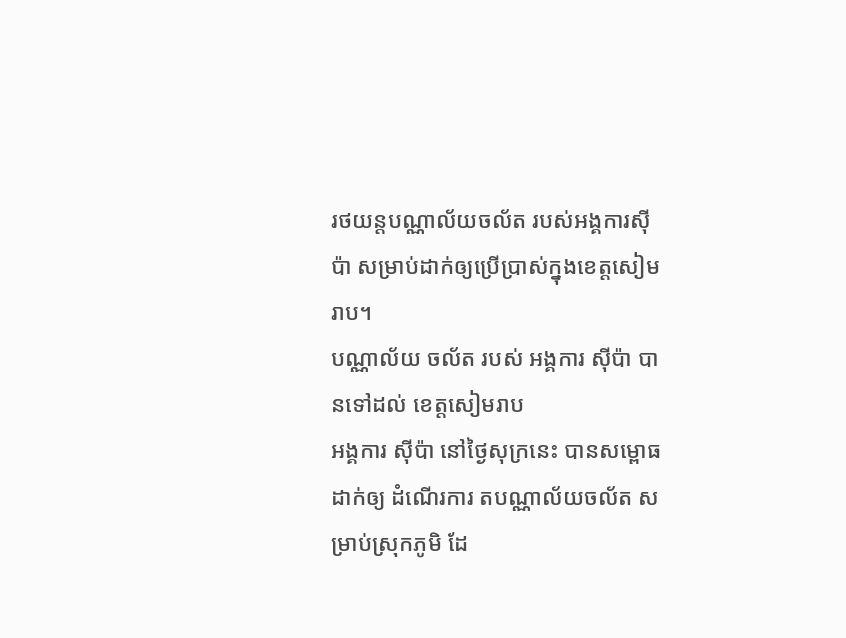រថយន្តបណ្ណាល័យចល័ត របស់អង្គការស៊ីប៉ា សម្រាប់ដាក់ឲ្យប្រើប្រាស់ក្នុងខេត្តសៀមរាប។
បណ្ណាល័យ ចល័ត របស់ អង្គការ ស៊ីប៉ា បានទៅដល់ ខេត្តសៀមរាប
អង្គការ ស៊ីប៉ា នៅថ្ងៃសុក្រនេះ បានសម្ពោធ ដាក់ឲ្យ ដំណើរការ តបណ្ណាល័យចល័ត សម្រាប់ស្រុកភូមិ ដែ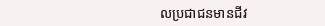លប្រជាជនមានជីវ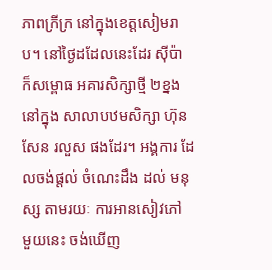ភាពក្រីក្រ នៅក្នុងខេត្តសៀមរាប។ នៅថ្ងៃដដែលនេះដែរ ស៊ីប៉ា ក៏សម្ពោធ អគារសិក្សាថ្មី ២ខ្នង នៅក្នុង សាលាបឋមសិក្សា ហ៊ុន សែន រលួស ផងដែរ។ អង្គការ ដែលចង់ផ្តល់ ចំណេះដឹង ដល់ មនុស្ស តាមរយៈ ការអានសៀវភៅ មួយនេះ ចង់ឃើញ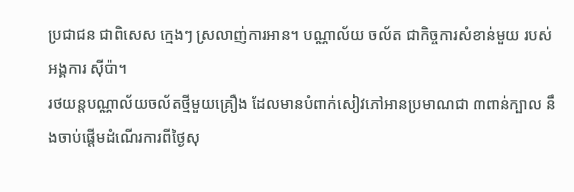ប្រជាជន ជាពិសេស ក្មេងៗ ស្រលាញ់ការអាន។ បណ្ណាល័យ ចល័ត ជាកិច្ចការសំខាន់មួយ របស់ អង្គការ ស៊ីប៉ា។
រថយន្តបណ្ណាល័យចល័តថ្មីមួយគ្រឿង ដែលមានបំពាក់សៀវភៅអានប្រមាណជា ៣ពាន់ក្បាល នឹងចាប់ផ្តើមដំណើរការពីថ្ងៃសុ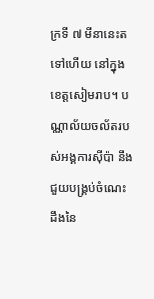ក្រទី ៧ មីនានេះតទៅហើយ នៅក្នុងខេត្តសៀមរាប។ បណ្ណាល័យចល័តរបស់អង្គការស៊ីប៉ា នឹងជួយបង្គ្រប់ចំណេះដឹងនៃ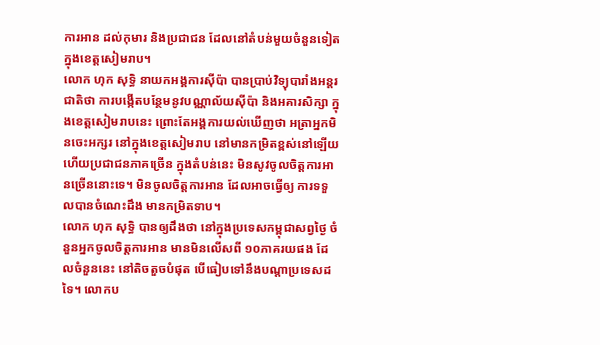ការអាន ដល់កុមារ និងប្រជាជន ដែលនៅតំបន់មួយចំនួនទៀត ក្នុងខេត្តសៀមរាប។
លោក ហុក សុទ្ធិ នាយកអង្គការស៊ីប៉ា បានប្រាប់វិទ្យុបារាំងអន្តរជាតិថា ការបង្កើតបន្ថែមនូវបណ្ណាល័យស៊ីប៉ា និងអគារសិក្សា ក្នុងខេត្តសៀមរាបនេះ ព្រោះតែអង្គការយល់ឃើញថា អត្រាអ្នកមិនចេះអក្សរ នៅក្នុងខេត្តសៀមរាប នៅមានកម្រិតខ្ពស់នៅឡើយ ហើយប្រជាជនភាគច្រើន ក្នុងតំបន់នេះ មិនសូវចូលចិត្តការអានច្រើននោះទេ។ មិនចូលចិត្តការអាន ដែលអាចធ្វើឲ្យ ការទទួលបានចំណេះដឹង មានកម្រិតទាប។
លោក ហុក សុទ្ធិ បានឲ្យដឹងថា នៅក្នុងប្រទេសកម្ពុជាសព្វថ្ងៃ ចំនួនអ្នកចូលចិត្តការអាន មានមិនលើសពី ១០ភាគរយផង ដែលចំនួននេះ នៅតិចតួចបំផុត បើធៀបទៅនឹងបណ្តាប្រទេសដទៃ។ លោកប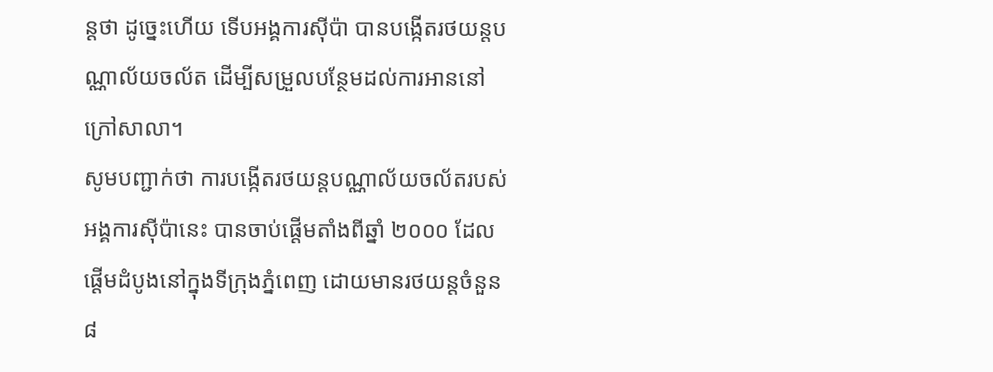ន្តថា ដូច្នេះហើយ ទើបអង្គការស៊ីប៉ា បានបង្កើតរថយន្តបណ្ណាល័យចល័ត ដើម្បីសម្រួលបន្ថែមដល់ការអាននៅក្រៅសាលា។
សូមបញ្ជាក់ថា ការបង្កើតរថយន្តបណ្ណាល័យចល័តរបស់អង្គការស៊ីប៉ានេះ បានចាប់ផ្តើមតាំងពីឆ្នាំ ២០០០ ដែលផ្តើមដំបូងនៅក្នុងទីក្រុងភ្នំពេញ ដោយមានរថយន្តចំនួន ៨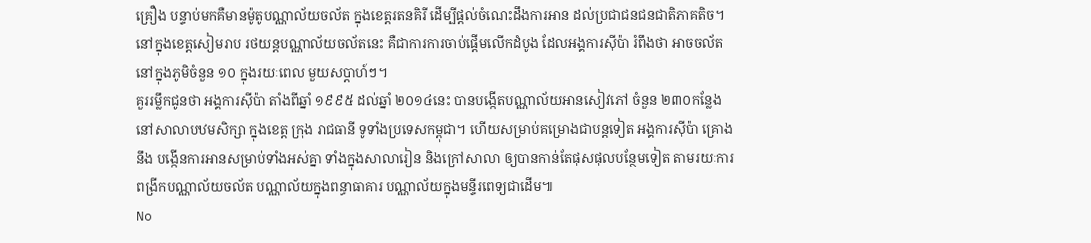គ្រឿង បន្ទាប់មកគឺមានម៉ូតូបណ្ណាល័យចល័ត ក្នុងខេត្តរតនគិរី ដើម្បីផ្តល់ចំណេះដឹងការអាន ដល់ប្រជាជនជនជាតិភាគតិច។ នៅក្នុងខេត្តសៀមរាប រថយន្តបណ្ណាល័យចល័តនេះ គឺជាការការចាប់ផ្តើមលើកដំបូង ដែលអង្គការស៊ីប៉ា រំពឹងថា អាចចល័តនៅក្នុងភូមិចំនួន ១០ ក្នុងរយៈពេល មួយសប្តាហ៍ៗ។
គួររម្លឹកជូនថា អង្គការស៊ីប៉ា តាំងពីឆ្នាំ ១៩៩៥ ដល់ឆ្នាំ ២០១៤នេះ បានបង្កើតបណ្ណាល័យអានសៀវភៅ ចំនួន ២៣០កន្លែង នៅសាលាបឋមសិក្សា ក្នុងខេត្ត ក្រុង រាជធានី ទូទាំងប្រទេសកម្ពុជា។ ហើយសម្រាប់គម្រោងជាបន្តទៀត អង្គការស៊ីប៉ា គ្រោងនឹង បង្កើនការអានសម្រាប់ទាំងអស់គ្នា ទាំងក្នុងសាលារៀន និងក្រៅសាលា ឲ្យបានកាន់តែផុសផុលបន្ថែមទៀត តាមរយៈការពង្រីកបណ្ណាល័យចល័ត បណ្ណាល័យក្នុងពន្ធាធាគារ បណ្ណាល័យក្នុងមន្ទីរពេទ្យជាដើម៕
No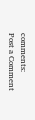comments:
Post a Comment